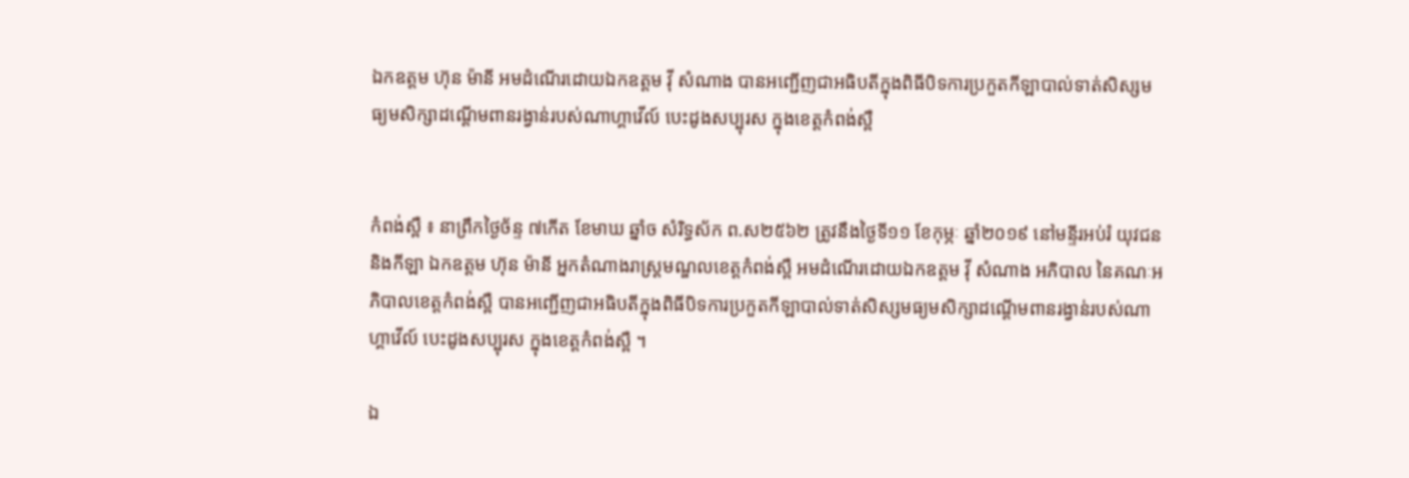ឯកឧត្តម ហ៊ុន ម៉ានី អមដំណើរដោយឯកឧត្តម វ៉ី សំណាង បានអញ្ជើញជាអធិបតីក្នុងពិធីបិទការប្រកួតកីឡាបាល់ទាត់សិស្សមធ្យមសិក្សាដណ្ដើមពានរង្វាន់របស់ណាហ្គាវើល៍ បេះដូងសប្បុរស ក្នុងខេត្តកំពង់ស្ពឺ


កំពង់ស្ពឺ ៖ នាព្រឹកថ្ងៃច័ន្ទ ៧កើត ខែមាឃ ឆ្នាំច សំរិទ្ធស័ក ព.ស២៥៦២ ត្រូវនឹងថ្ងៃទី១១ ខែកុម្ភៈ ឆ្នាំ២០១៩ នៅមន្ទីរអប់រំ យុវជន និងកីឡា ឯកឧត្តម ហ៊ុន ម៉ានី អ្នកតំណាងរាស្ដ្រមណ្ឌលខេត្តកំពង់ស្ពឺ អមដំណើរដោយឯកឧត្តម វ៉ី សំណាង អភិបាល នៃគណៈអភិបាលខេត្តកំពង់ស្ពឺ បានអញ្ជើញជាអធិបតីក្នុងពិធីបិទការប្រកួតកីឡាបាល់ទាត់សិស្សមធ្យមសិក្សាដណ្ដើមពានរង្វាន់របស់ណាហ្គាវើល៍ បេះដូងសប្បុរស ក្នុងខេត្តកំពង់ស្ពឺ ។

ឯ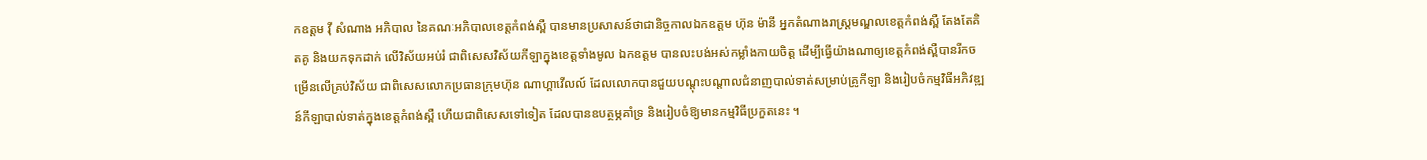កឧត្តម វ៉ី សំណាង អភិបាល នៃគណៈអភិបាលខេត្តកំពង់ស្ពឺ បានមានប្រសាសន៍ថាជានិច្ចកាលឯកឧត្តម ហ៊ុន ម៉ានី អ្នកតំណាងរាស្ដ្រមណ្ឌលខេត្តកំពង់ស្ពឺ តែងតែគិតគូ និងយកទុកដាក់ លើវិស័យអប់រំ ជាពិសេសវិស័យកីឡាក្នុងខេត្តទាំងមូល ឯកឧត្តម បានលះបង់អស់កម្លាំងកាយចិត្ត ដើម្បីធ្វើយ៉ាងណាឲ្យខេត្តកំពង់ស្ពឺបានរីកចម្រើនលើគ្រប់វិស័យ ជាពិសេសលោកប្រធានក្រុមហ៊ុន ណាហ្គាវើលល៍ ដែលលោកបានជួយបណ្ដុះបណ្ដាលជំនាញបាល់ទាត់សម្រាប់គ្រូកីឡា និងរៀបចំកម្មវិធីអភិវឌ្ឍន៍កីឡាបាល់ទាត់ក្នុងខេត្តកំពង់ស្ពឺ ហើយជាពិសេសទៅទៀត ដែលបានឧបត្ថម្ភគាំទ្រ និងរៀបចំឱ្យមានកម្មវិធីប្រកួតនេះ ។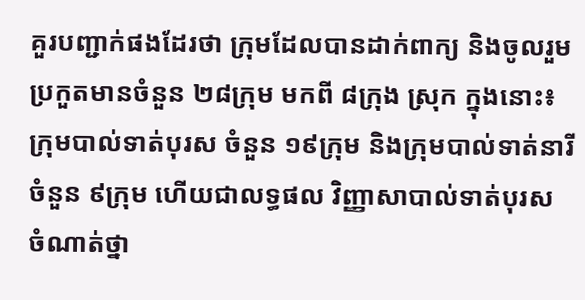គួរបញ្ជាក់ផងដែរថា ក្រុមដែលបានដាក់ពាក្យ និងចូលរួមប្រកួតមានចំនួន ២៨ក្រុម មកពី ៨ក្រុង ស្រុក ក្នុងនោះ៖ ក្រុមបាល់ទាត់បុរស ចំនួន ១៩ក្រុម និងក្រុមបាល់ទាត់នារីចំនួន ៩ក្រុម ហើយជាលទ្ធផល វិញ្ញាសាបាល់ទាត់បុរស ចំណាត់ថ្នា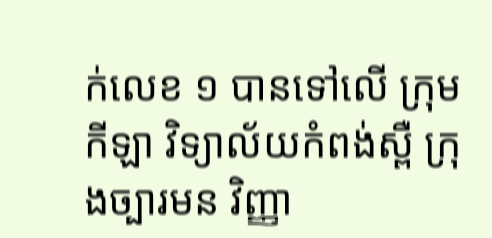ក់លេខ ១ បានទៅលើ ក្រុមកីឡា វិទ្យាល័យកំពង់ស្ពឺ ក្រុងច្បារមន វិញ្ញា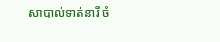សាបាល់ទាត់នារី ចំ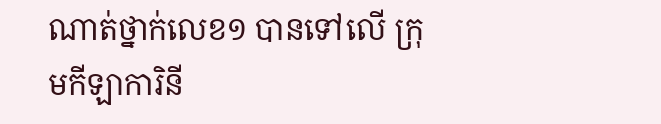ណាត់ថ្នាក់លេខ១ បានទៅលើ ក្រុមកីឡាការិនី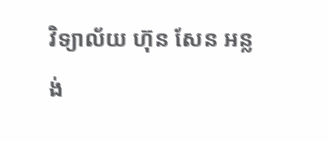វិទ្យាល័យ ហ៊ុន សែន អន្លង់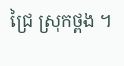ជ្រៃ ស្រុកថ្ពង ។